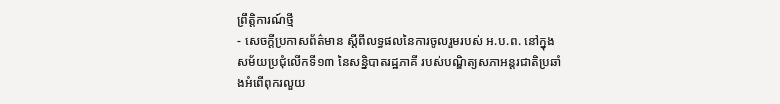ព្រឹត្តិការណ៍ថ្មី
- សេចក្តីប្រកាសព័ត៌មាន ស្តីពីលទ្ធផលនៃការចូលរួមរបស់ អ.ប.ព. នៅក្នុងសម័យប្រជុំលើកទី១៣ នៃសន្និបាតរដ្ឋភាគី របស់បណ្ឌិត្យសភាអន្តរជាតិប្រឆាំងអំពើពុករលួយ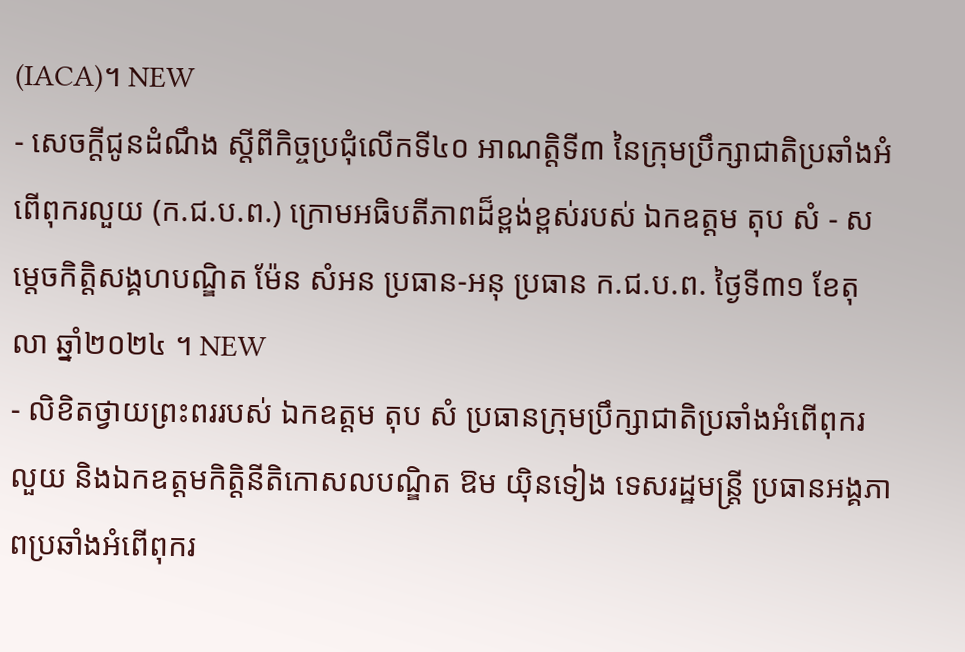(IACA)។ NEW
- សេចក្តីជូនដំណឹង ស្តីពីកិច្ចប្រជុំលើកទី៤០ អាណត្តិទី៣ នៃក្រុមប្រឹក្សាជាតិប្រឆាំងអំពើពុករលួយ (ក.ជ.ប.ព.) ក្រោមអធិបតីភាពដ៏ខ្ពង់ខ្ពស់របស់ ឯកឧត្តម តុប សំ - សម្តេចកិត្តិសង្គហបណ្ឌិត ម៉ែន សំអន ប្រធាន-អនុ ប្រធាន ក.ជ.ប.ព. ថ្ងៃទី៣១ ខែតុលា ឆ្នាំ២០២៤ ។ NEW
- លិខិតថ្វាយព្រះពររបស់ ឯកឧត្តម តុប សំ ប្រធានក្រុមប្រឹក្សាជាតិប្រឆាំងអំពើពុករលួយ និងឯកឧត្តមកិត្តិនីតិកោសលបណ្ឌិត ឱម យ៉ិនទៀង ទេសរដ្ឋមន្ត្រី ប្រធានអង្គភាពប្រឆាំងអំពើពុករ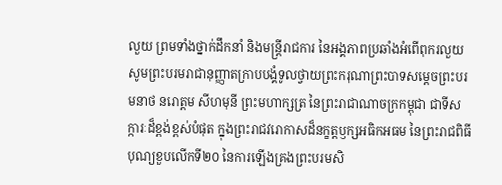លួយ ព្រមទាំងថ្នាក់ដឹកនាំ និងមន្ត្រីរាជការ នៃអង្គភាពប្រឆាំងអំពើពុករលួយ សូមព្រះបរមរាជានុញ្ញាតក្រាបបង្គំទូលថ្វាយព្រះករុណាព្រះបាទសម្ដេចព្រះបរមនាថ នរោត្តម សីហមុនី ព្រះមហាក្សត្រ នៃព្រះរាជាណាចក្រកម្ពុជា ជាទីសក្ការៈដ៏ខ្ពង់ខ្ពស់បំផុត ក្នុងព្រះរាជវរោកាសដ៏នក្ខត្តឫក្សអធិកអធម នៃព្រះរាជពិធីបុណ្យខួបលើកទី២០ នៃការឡើងគ្រងព្រះបរមសិ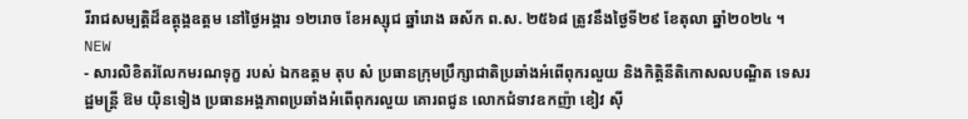រីរាជសម្បត្តិដ៏ឧត្តុង្គឧត្តម នៅថ្ងៃអង្គារ ១២រោច ខែអស្សុជ ឆ្នាំរោង ឆស័ក ព.ស. ២៥៦៨ ត្រូវនឹងថ្ងៃទី២៩ ខែតុលា ឆ្នាំ២០២៤ ។ NEW
- សារលិខិតរំលែកមរណទុក្ខ របស់ ឯកឧត្តម តុប សំ ប្រធានក្រុមប្រឹក្សាជាតិប្រឆាំងអំពើពុករលួយ និងកិត្តិនីតិកោសលបណ្ឌិត ទេសរដ្ឋមន្ដ្រី ឱម យ៉ិនទៀង ប្រធានអង្គភាពប្រឆាំងអំពើពុករលួយ គោរពជូន លោកជំទាវឧកញ៉ា ខៀវ ស៊ី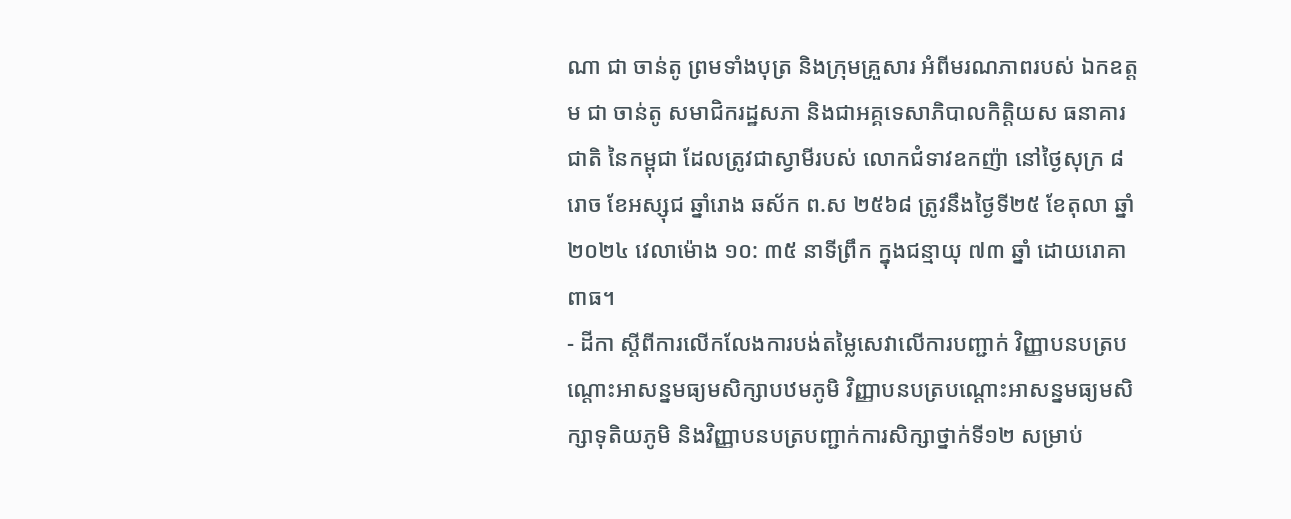ណា ជា ចាន់តូ ព្រមទាំងបុត្រ និងក្រុមគ្រួសារ អំពីមរណភាពរបស់ ឯកឧត្តម ជា ចាន់តូ សមាជិករដ្ឋសភា និងជាអគ្គទេសាភិបាលកិត្តិយស ធនាគារជាតិ នៃកម្ពុជា ដែលត្រូវជាស្វាមីរបស់ លោកជំទាវឧកញ៉ា នៅថ្ងៃសុក្រ ៨ រោច ខែអស្សុជ ឆ្នាំរោង ឆស័ក ព.ស ២៥៦៨ ត្រូវនឹងថ្ងៃទី២៥ ខែតុលា ឆ្នាំ២០២៤ វេលាម៉ោង ១០: ៣៥ នាទីព្រឹក ក្នុងជន្មាយុ ៧៣ ឆ្នាំ ដោយរោគាពាធ។
- ដីកា ស្ដីពីការលើកលែងការបង់តម្លៃសេវាលើការបញ្ជាក់ វិញ្ញាបនបត្របណ្តោះអាសន្នមធ្យមសិក្សាបឋមភូមិ វិញ្ញាបនបត្របណ្តោះអាសន្នមធ្យមសិក្សាទុតិយភូមិ និងវិញ្ញាបនបត្របញ្ជាក់ការសិក្សាថ្នាក់ទី១២ សម្រាប់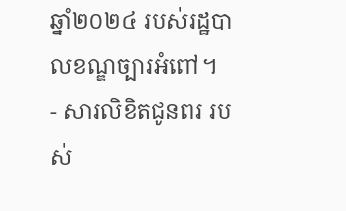ឆ្នាំ២០២៤ របស់រដ្ឋបាលខណ្ឌច្បារអំពៅ។
- សារលិខិតជូនពរ របស់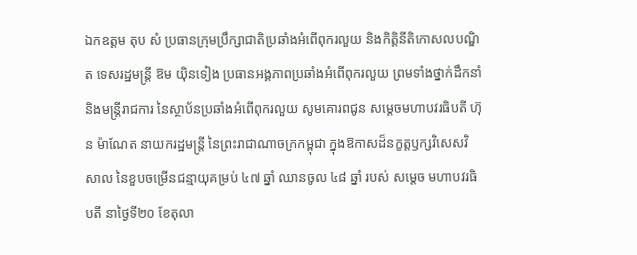ឯកឧត្តម តុប សំ ប្រធានក្រុមប្រឹក្សាជាតិប្រឆាំងអំពើពុករលួយ និងកិត្តិនីតិកោសលបណ្ឌិត ទេសរដ្ឋមន្ដ្រី ឱម យ៉ិនទៀង ប្រធានអង្គភាពប្រឆាំងអំពើពុករលួយ ព្រមទាំងថ្នាក់ដឹកនាំ និងមន្ត្រីរាជការ នៃស្ថាប័នប្រឆាំងអំពើពុករលួយ សូមគោរពជូន សម្តេចមហាបវរធិបតី ហ៊ុន ម៉ាណែត នាយករដ្ឋមន្ត្រី នៃព្រះរាជាណាចក្រកម្ពុជា ក្នុងឱកាសដ៏នក្ខត្តឫក្សវិសេសវិសាល នៃខួបចម្រើនជន្មាយុគម្រប់ ៤៧ ឆ្នាំ ឈានចូល ៤៨ ឆ្នាំ របស់ សម្តេច មហាបវរធិបតី នាថ្ងៃទី២០ ខែតុលា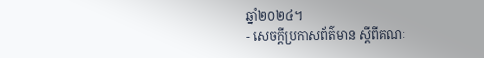ឆ្នាំ២០២៤។
- សេចក្តីប្រកាសព័ត៌មាន ស្តីពីគណៈ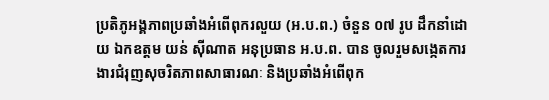ប្រតិភូអង្គភាពប្រឆាំងអំពើពុករលួយ (អ.ប.ព.) ចំនួន ០៧ រូប ដឹកនាំដោយ ឯកឧត្តម យន់ ស៊ីណាត អនុប្រធាន អ.ប.ព. បាន ចូលរួមសង្កេតការងារជំរុញសុចរិតភាពសាធារណៈ និងប្រឆាំងអំពើពុក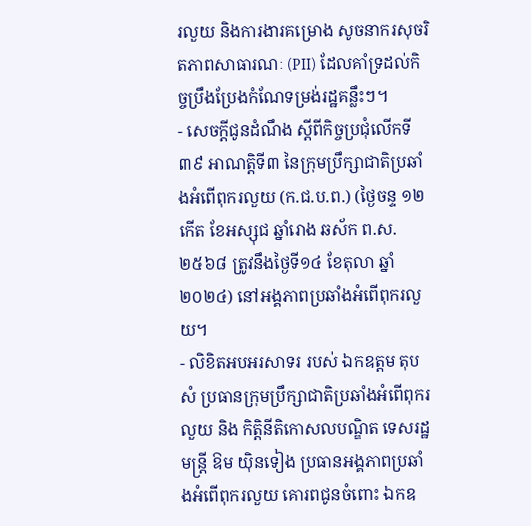រលួយ និងការងារគម្រោង សូចនាករសុចរិតភាពសាធារណៈ (PII) ដែលគាំទ្រដល់កិច្ចប្រឹងប្រែងកំណែទម្រង់រដ្ឋគន្លឹះៗ។
- សេចក្តីជូនដំណឹង ស្តីពីកិច្ចប្រជុំលើកទី៣៩ អាណត្តិទី៣ នៃក្រុមប្រឹក្សាជាតិប្រឆាំងអំពើពុករលួយ (ក.ជ.ប.ព.) (ថ្ងៃចន្ទ ១២កើត ខែអស្សុជ ឆ្នាំរោង ឆស័ក ព.ស. ២៥៦៨ ត្រូវនឹងថ្ងៃទី១៤ ខែតុលា ឆ្នាំ២០២៤) នៅអង្គភាពប្រឆាំងអំពើពុករលួយ។
- លិខិតអបអរសាទរ របស់ ឯកឧត្តម តុប សំ ប្រធានក្រុមប្រឹក្សាជាតិប្រឆាំងអំពើពុករលួយ និង កិត្តិនីតិកោសលបណ្ឌិត ទេសរដ្ឋមន្ដ្រី ឱម យ៉ិនទៀង ប្រធានអង្គភាពប្រឆាំងអំពើពុករលួយ គោរពជូនចំពោះ ឯកឧ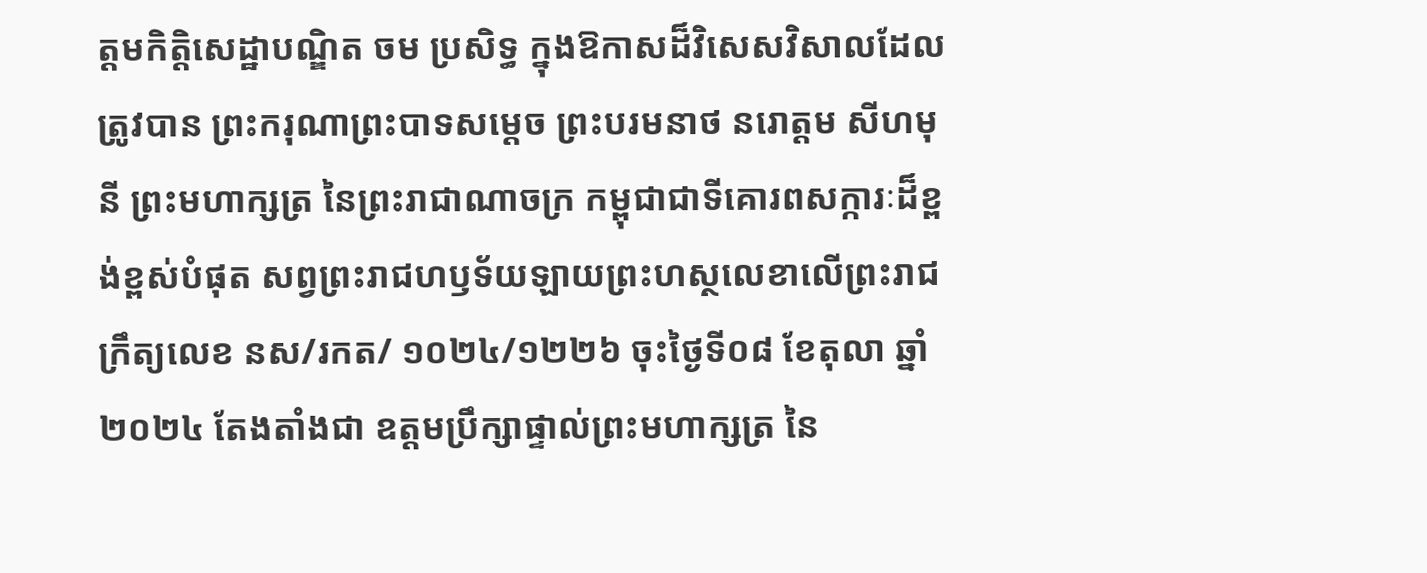ត្តមកិត្តិសេដ្ឋាបណ្ឌិត ចម ប្រសិទ្ធ ក្នុងឱកាសដ៏វិសេសវិសាលដែលត្រូវបាន ព្រះករុណាព្រះបាទសម្តេច ព្រះបរមនាថ នរោត្តម សីហមុនី ព្រះមហាក្សត្រ នៃព្រះរាជាណាចក្រ កម្ពុជាជាទីគោរពសក្ការៈដ៏ខ្ពង់ខ្ពស់បំផុត សព្វព្រះរាជហឫទ័យឡាយព្រះហស្ថលេខាលើព្រះរាជក្រឹត្យលេខ នស/រកត/ ១០២៤/១២២៦ ចុះថ្ងៃទី០៨ ខែតុលា ឆ្នាំ២០២៤ តែងតាំងជា ឧត្តមប្រឹក្សាផ្ទាល់ព្រះមហាក្សត្រ នៃ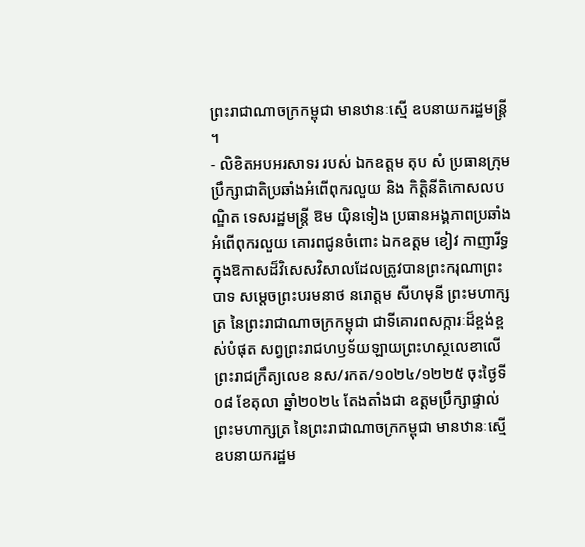ព្រះរាជាណាចក្រកម្ពុជា មានឋានៈស្មើ ឧបនាយករដ្ឋមន្ត្រី ។
- លិខិតអបអរសាទរ របស់ ឯកឧត្តម តុប សំ ប្រធានក្រុមប្រឹក្សាជាតិប្រឆាំងអំពើពុករលួយ និង កិត្តិនីតិកោសលបណ្ឌិត ទេសរដ្ឋមន្ដ្រី ឱម យ៉ិនទៀង ប្រធានអង្គភាពប្រឆាំងអំពើពុករលួយ គោរពជូនចំពោះ ឯកឧត្តម ខៀវ កាញារីទ្ធ ក្នុងឱកាសដ៏វិសេសវិសាលដែលត្រូវបានព្រះករុណាព្រះបាទ សម្តេចព្រះបរមនាថ នរោត្តម សីហមុនី ព្រះមហាក្សត្រ នៃព្រះរាជាណាចក្រកម្ពុជា ជាទីគោរពសក្ការៈដ៏ខ្ពង់ខ្ពស់បំផុត សព្វព្រះរាជហឫទ័យឡាយព្រះហស្ថលេខាលើព្រះរាជក្រឹត្យលេខ នស/រកត/១០២៤/១២២៥ ចុះថ្ងៃទី០៨ ខែតុលា ឆ្នាំ២០២៤ តែងតាំងជា ឧត្តមប្រឹក្សាផ្ទាល់ព្រះមហាក្សត្រ នៃព្រះរាជាណាចក្រកម្ពុជា មានឋានៈស្មើ ឧបនាយករដ្ឋម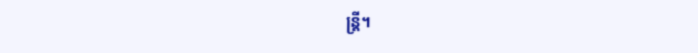ន្ត្រី។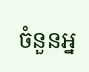ចំនួនអ្ន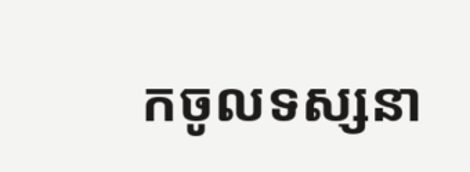កចូលទស្សនា